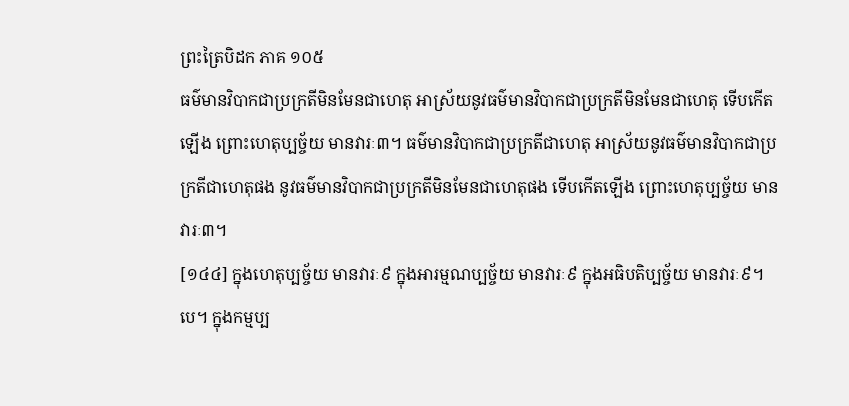ព្រះត្រៃបិដក ភាគ ១០៥
ធម៌មានវិបាកជាប្រក្រតីមិនមែនជាហេតុ អាស្រ័យនូវធម៌មានវិបាកជាប្រក្រតីមិនមែនជាហេតុ ទើបកើតឡើង ព្រោះហេតុប្បច្ច័យ មានវារៈ៣។ ធម៌មានវិបាកជាប្រក្រតីជាហេតុ អាស្រ័យនូវធម៌មានវិបាកជាប្រក្រតីជាហេតុផង នូវធម៌មានវិបាកជាប្រក្រតីមិនមែនជាហេតុផង ទើបកើតឡើង ព្រោះហេតុប្បច្ច័យ មានវារៈ៣។
[១៤៤] ក្នុងហេតុប្បច្ច័យ មានវារៈ៩ ក្នុងអារម្មណប្បច្ច័យ មានវារៈ៩ ក្នុងអធិបតិប្បច្ច័យ មានវារៈ៩។បេ។ ក្នុងកម្មប្ប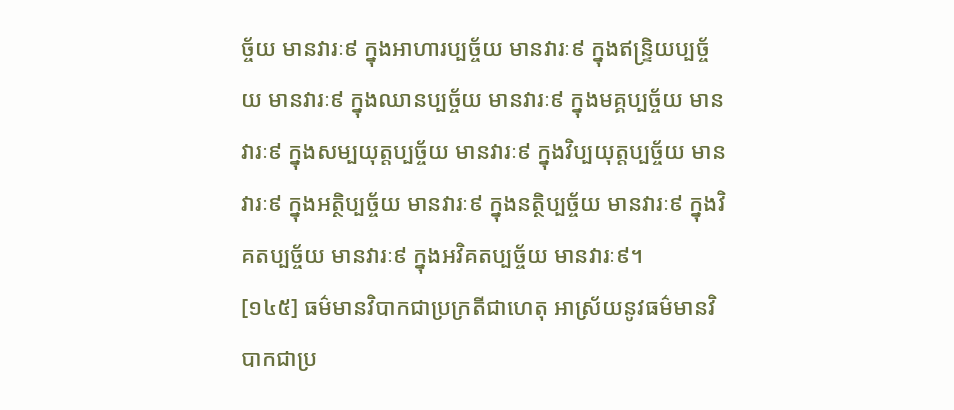ច្ច័យ មានវារៈ៩ ក្នុងអាហារប្បច្ច័យ មានវារៈ៩ ក្នុងឥន្រ្ទិយប្បច្ច័យ មានវារៈ៩ ក្នុងឈានប្បច្ច័យ មានវារៈ៩ ក្នុងមគ្គប្បច្ច័យ មានវារៈ៩ ក្នុងសម្បយុត្តប្បច្ច័យ មានវារៈ៩ ក្នុងវិប្បយុត្តប្បច្ច័យ មានវារៈ៩ ក្នុងអត្ថិប្បច្ច័យ មានវារៈ៩ ក្នុងនត្ថិប្បច្ច័យ មានវារៈ៩ ក្នុងវិគតប្បច្ច័យ មានវារៈ៩ ក្នុងអវិគតប្បច្ច័យ មានវារៈ៩។
[១៤៥] ធម៌មានវិបាកជាប្រក្រតីជាហេតុ អាស្រ័យនូវធម៌មានវិបាកជាប្រ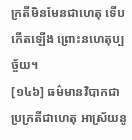ក្រតីមិនមែនជាហេតុ ទើបកើតឡើង ព្រោះនហេតុប្បច្ច័យ។
[១៤៦] ធម៌មានវិបាកជាប្រក្រតីជាហេតុ អាស្រ័យនូ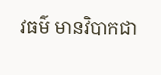វធម៌ មានវិបាកជា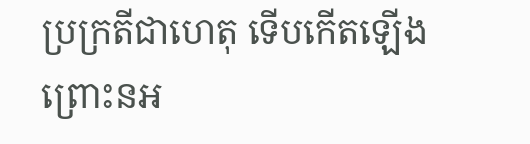ប្រក្រតីជាហេតុ ទើបកើតឡើង ព្រោះនអ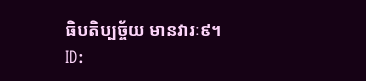ធិបតិប្បច្ច័យ មានវារៈ៩។
ID: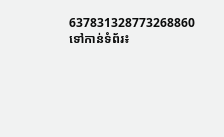637831328773268860
ទៅកាន់ទំព័រ៖